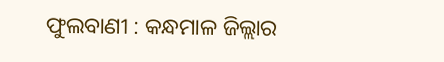ଫୁଲବାଣୀ : କନ୍ଧମାଳ ଜିଲ୍ଲାର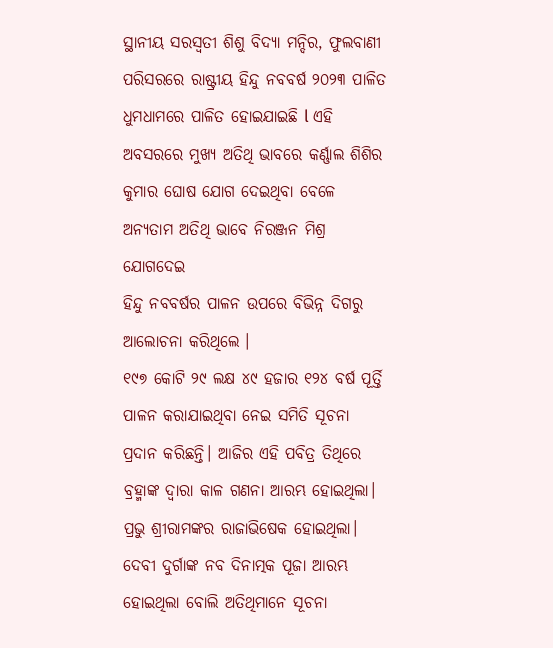ସ୍ଥାନୀୟ ସରସ୍ବତୀ ଶିଶୁ ବିଦ୍ୟା ମନ୍ଦିର, ଫୁଲବାଣୀ ପରିସରରେ ରାଷ୍ଟ୍ରୀୟ ହିନ୍ଦୁ ନବବର୍ଷ ୨୦୨୩ ପାଳିତ ଧୁମଧାମରେ ପାଳିତ ହୋଇଯାଇଛି l ଏହି ଅବସରରେ ମୁଖ୍ୟ ଅତିଥି ଭାବରେ କର୍ଣ୍ଣାଲ ଶିଶିର କୁମାର ଘୋଷ ଯୋଗ ଦେଇଥିବା ବେଳେ ଅନ୍ୟତାମ ଅତିଥି ଭାବେ ନିରଞ୍ଜନ ମିଶ୍ର ଯୋଗଦେଇ
ହିନ୍ଦୁ ନବବର୍ଷର ପାଳନ ଉପରେ ବିଭିନ୍ନ ଦିଗରୁ ଆଲୋଚନା କରିଥିଲେ ।
୧୯୭ କୋଟି ୨୯ ଲକ୍ଷ ୪୯ ହଜାର ୧୨୪ ବର୍ଷ ପୂର୍ତ୍ତି ପାଳନ କରାଯାଇଥିବା ନେଇ ସମିତି ସୂଚନା ପ୍ରଦାନ କରିଛନ୍ତି। ଆଜିର ଏହି ପବିତ୍ର ତିଥିରେ ବ୍ରହ୍ମାଙ୍କ ଦ୍ବାରା କାଳ ଗଣନା ଆରମ୍ଭ ହୋଇଥିଲା। ପ୍ରଭୁ ଶ୍ରୀରାମଙ୍କର ରାଜାଭିଷେକ ହୋଇଥିଲା। ଦେବୀ ଦୁର୍ଗାଙ୍କ ନବ ଦିନାତ୍ମକ ପୂଜା ଆରମ୍ଭ ହୋଇଥିଲା ବୋଲି ଅତିଥିମାନେ ସୂଚନା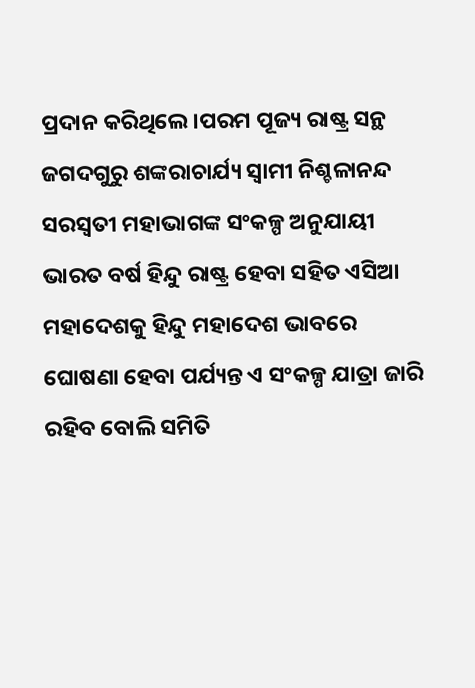ପ୍ରଦାନ କରିଥିଲେ।ପରମ ପୂଜ୍ୟ ରାଷ୍ଟ୍ର ସନ୍ଥ ଜଗଦଗୁରୁ ଶଙ୍କରାଚାର୍ଯ୍ୟ ସ୍ବାମୀ ନିଶ୍ଚଳାନନ୍ଦ ସରସ୍ୱତୀ ମହାଭାଗଙ୍କ ସଂକଳ୍ପ ଅନୁଯାୟୀ ଭାରତ ବର୍ଷ ହିନ୍ଦୁ ରାଷ୍ଟ୍ର ହେବା ସହିତ ଏସିଆ ମହାଦେଶକୁ ହିନ୍ଦୁ ମହାଦେଶ ଭାବରେ ଘୋଷଣା ହେବା ପର୍ଯ୍ୟନ୍ତ ଏ ସଂକଳ୍ପ ଯାତ୍ରା ଜାରି ରହିବ ବୋଲି ସମିତି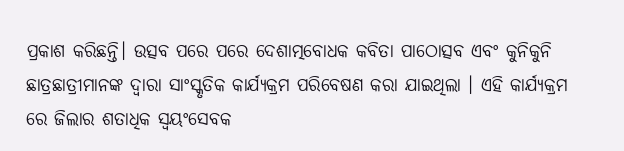ପ୍ରକାଶ କରିଛନ୍ତି। ଉତ୍ସବ ପରେ ପରେ ଦେଶାତ୍ମବୋଧକ କବିତା ପାଠୋତ୍ସବ ଏବଂ କୁନିକୁନି ଛାତ୍ରଛାତ୍ରୀମାନଙ୍କ ଦ୍ୱାରା ସାଂସ୍କୃତିକ କାର୍ଯ୍ୟକ୍ରମ ପରିବେଷଣ କରା ଯାଇଥିଲା । ଏହି କାର୍ଯ୍ୟକ୍ରମ ରେ ଜିଲାର ଶତାଧିକ ସ୍ୱୟଂସେବକ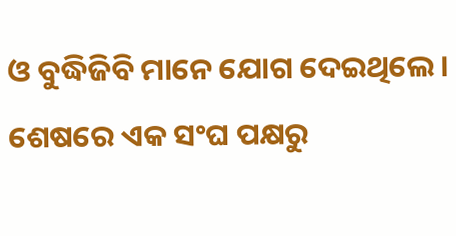ଓ ବୁଦ୍ଧିଜିବି ମାନେ ଯୋଗ ଦେଇଥିଲେ । ଶେଷରେ ଏକ ସଂଘ ପକ୍ଷରୁ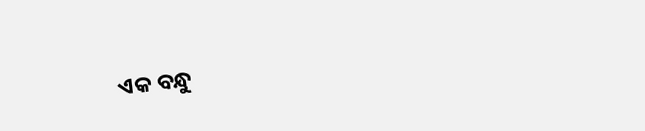ଏକ ବନ୍ଧୁ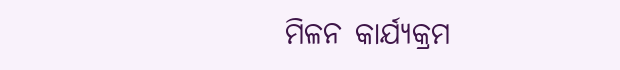ମିଳନ କାର୍ଯ୍ୟକ୍ରମ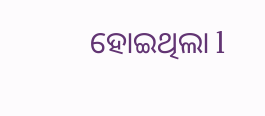ହୋଇଥିଲା l